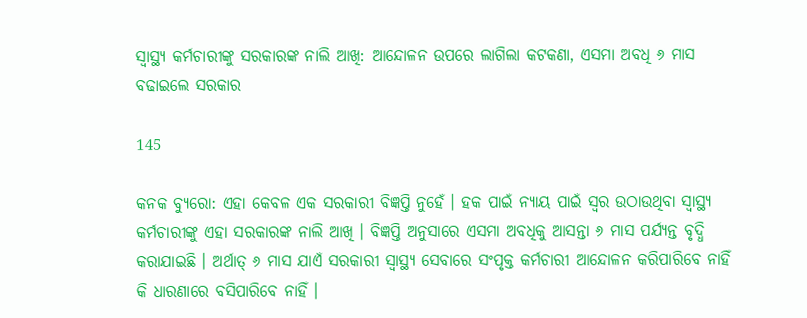ସ୍ୱାସ୍ଥ୍ୟ କର୍ମଚାରୀଙ୍କୁ ସରକାରଙ୍କ ନାଲି ଆଖି: ଆନ୍ଦୋଳନ ଉପରେ ଲାଗିଲା କଟକଣା, ଏସମା ଅବଧି ୬ ମାସ ବଢାଇଲେ ସରକାର

145

କନକ ବ୍ୟୁରୋ: ଏହା କେବଳ ଏକ ସରକାରୀ ବିଜ୍ଞପ୍ତି ନୁହେଁ । ହକ ପାଇଁ ନ୍ୟାୟ ପାଇଁ ସ୍ୱର ଉଠାଉଥିବା ସ୍ୱାସ୍ଥ୍ୟ କର୍ମଚାରୀଙ୍କୁ ଏହା ସରକାରଙ୍କ ନାଲି ଆଖି । ବିଜ୍ଞପ୍ତି ଅନୁସାରେ ଏସମା ଅବଧିକୁ ଆସନ୍ତା ୬ ମାସ ପର୍ଯ୍ୟନ୍ତ ବୃଦ୍ଧି କରାଯାଇଛି । ଅର୍ଥାତ୍ ୬ ମାସ ଯାଏଁ ସରକାରୀ ସ୍ୱାସ୍ଥ୍ୟ ସେବାରେ ସଂପୃକ୍ତ କର୍ମଚାରୀ ଆନ୍ଦୋଳନ କରିପାରିବେ ନାହିଁ କି ଧାରଣାରେ ବସିପାରିବେ ନାହିଁ ।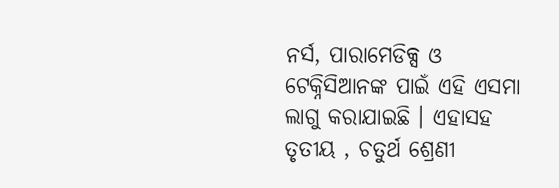ନର୍ସ, ପାରାମେଡିକ୍ସ ଓ ଟେକ୍ନିସିଆନଙ୍କ ପାଇଁ ଏହି ଏସମା ଲାଗୁ କରାଯାଇଛି । ଏହାସହ ତୃତୀୟ , ଚତୁର୍ଥ ଶ୍ରେଣୀ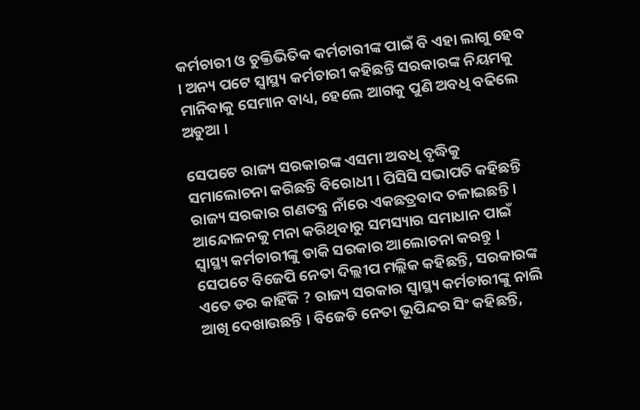କର୍ମଚାରୀ ଓ ଚୁକ୍ତିଭିତିକ କର୍ମଚାରୀଙ୍କ ପାଇଁ ବି ଏହା ଲାଗୁ ହେବ । ଅନ୍ୟ ପଟେ ସ୍ୱାସ୍ଥ୍ୟ କର୍ମଚାରୀ କହିଛନ୍ତି ସରକାରଙ୍କ ନିୟମକୁ ମାନିବାକୁ ସେମାନ ବାଧ୍ୟ, ହେଲେ ଆଗକୁ ପୁଣି ଅବଧି ବଢିଲେ ଅଡୁଆ ।

ସେପଟେ ରାଜ୍ୟ ସରକାରଙ୍କ ଏସମା ଅବଧି ବୃଦ୍ଧିକୁ ସମାଲୋଚନା କରିଛନ୍ତି ବିରୋଧୀ । ପିସିସି ସଭାପତି କହିଛନ୍ତି ରାଜ୍ୟ ସରକାର ଗଣତନ୍ତ୍ର ନାଁରେ ଏକଛତ୍ରବାଦ ଚଳାଇଛନ୍ତି । ଆନ୍ଦୋଳନକୁ ମନା କରିଥିବାରୁ ସମସ୍ୟାର ସମାଧାନ ପାଇଁ ସ୍ୱାସ୍ଥ୍ୟ କର୍ମଚାରୀଙ୍କୁ ଡାକି ସରକାର ଆଲୋଚନା କରନ୍ତୁ । ସେପଟେ ବିଜେପି ନେତା ଦିଲ୍ଲୀପ ମଲ୍ଲିକ କହିଛନ୍ତି, ସରକାରଙ୍କ ଏତେ ଡର କାହିଁକି ? ରାଜ୍ୟ ସରକାର ସ୍ୱାସ୍ଥ୍ୟ କର୍ମଚାରୀଙ୍କୁ ନାଲି ଆଖି ଦେଖାଉଛନ୍ତି । ବିଜେଡି ନେତା ଭୂପିନ୍ଦର ସିଂ କହିଛନ୍ତି,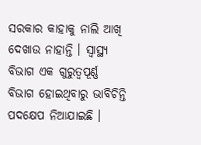ସରକାର କାହାକୁ ନାଲି ଆଖି ଦେଖାଉ ନାହାନ୍ତି । ସ୍ୱାସ୍ଥ୍ୟ ବିଭାଗ ଏକ ଗୁରୁତ୍ୱପୂର୍ଣ୍ଣ ବିଭାଗ ହୋଇଥିବାରୁ ଭାବିଚିନ୍ତି ପଦକ୍ଷେପ ନିଆଯାଇଛି ।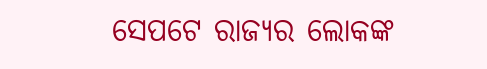ସେପଟେ ରାଜ୍ୟର ଲୋକଙ୍କ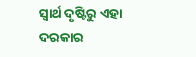ସ୍ୱାର୍ଥ ଦୃଷ୍ଟିରୁ ଏହା ଦରକାର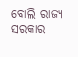ବୋଲି ରାଜ୍ୟ ସରକାର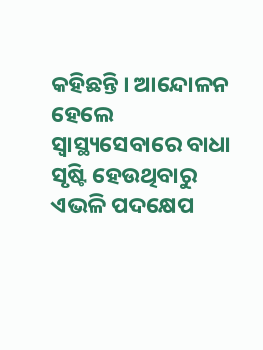କହିଛନ୍ତି । ଆନ୍ଦୋଳନ ହେଲେ ସ୍ୱାସ୍ଥ୍ୟସେବାରେ ବାଧା ସୃଷ୍ଟି ହେଉଥିବାରୁ ଏଭଳି ପଦକ୍ଷେପ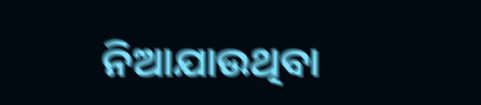ନିଆଯାଉଥିବା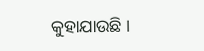କୁହାଯାଉଛି ।